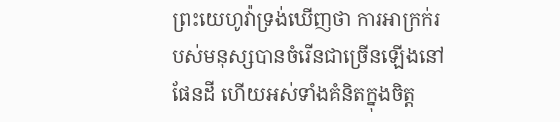ព្រះយេហូវ៉ាទ្រង់ឃើញថា ការអាក្រក់របស់មនុស្សបានចំរើនជាច្រើនឡើងនៅផែនដី ហើយអស់ទាំងគំនិតក្នុងចិត្ត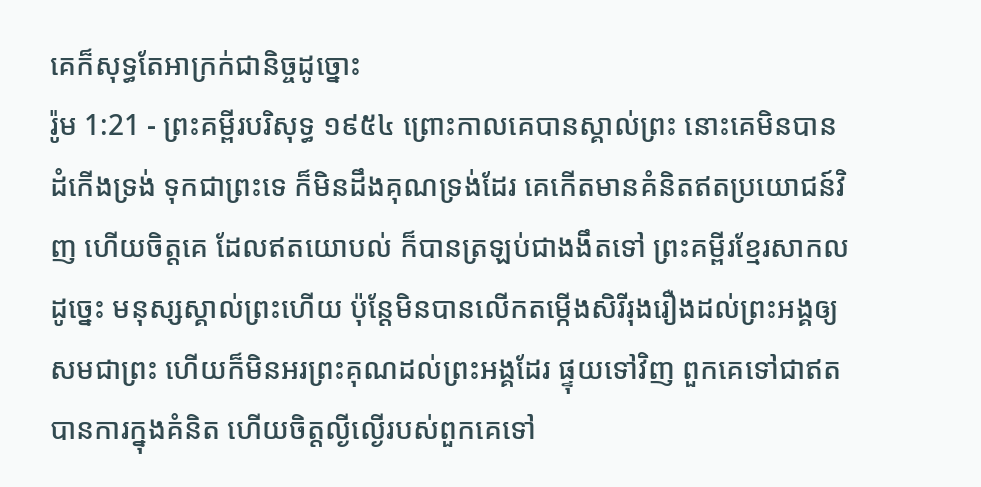គេក៏សុទ្ធតែអាក្រក់ជានិច្ចដូច្នោះ
រ៉ូម 1:21 - ព្រះគម្ពីរបរិសុទ្ធ ១៩៥៤ ព្រោះកាលគេបានស្គាល់ព្រះ នោះគេមិនបានដំកើងទ្រង់ ទុកជាព្រះទេ ក៏មិនដឹងគុណទ្រង់ដែរ គេកើតមានគំនិតឥតប្រយោជន៍វិញ ហើយចិត្តគេ ដែលឥតយោបល់ ក៏បានត្រឡប់ជាងងឹតទៅ ព្រះគម្ពីរខ្មែរសាកល ដូច្នេះ មនុស្សស្គាល់ព្រះហើយ ប៉ុន្តែមិនបានលើកតម្កើងសិរីរុងរឿងដល់ព្រះអង្គឲ្យសមជាព្រះ ហើយក៏មិនអរព្រះគុណដល់ព្រះអង្គដែរ ផ្ទុយទៅវិញ ពួកគេទៅជាឥតបានការក្នុងគំនិត ហើយចិត្តល្ងីល្ងើរបស់ពួកគេទៅ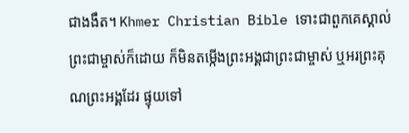ជាងងឹត។ Khmer Christian Bible ទោះជាពួកគេស្គាល់ព្រះជាម្ចាស់ក៏ដោយ ក៏មិនតម្កើងព្រះអង្គជាព្រះជាម្ចាស់ ឬអរព្រះគុណព្រះអង្គដែរ ផ្ទុយទៅ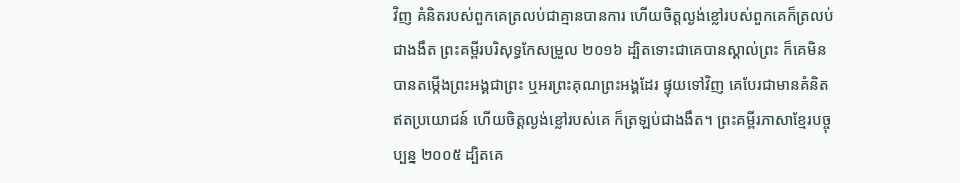វិញ គំនិតរបស់ពួកគេត្រលប់ជាគ្មានបានការ ហើយចិត្ដល្ងង់ខ្លៅរបស់ពួកគេក៏ត្រលប់ជាងងឹត ព្រះគម្ពីរបរិសុទ្ធកែសម្រួល ២០១៦ ដ្បិតទោះជាគេបានស្គាល់ព្រះ ក៏គេមិនបានតម្កើងព្រះអង្គជាព្រះ ឬអរព្រះគុណព្រះអង្គដែរ ផ្ទុយទៅវិញ គេបែរជាមានគំនិតឥតប្រយោជន៍ ហើយចិត្តល្ងង់ខ្លៅរបស់គេ ក៏ត្រឡប់ជាងងឹត។ ព្រះគម្ពីរភាសាខ្មែរបច្ចុប្បន្ន ២០០៥ ដ្បិតគេ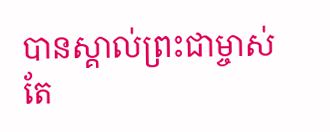បានស្គាល់ព្រះជាម្ចាស់ តែ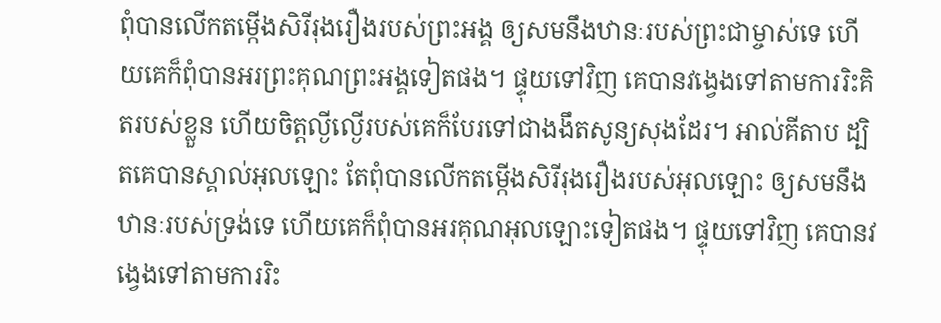ពុំបានលើកតម្កើងសិរីរុងរឿងរបស់ព្រះអង្គ ឲ្យសមនឹងឋានៈរបស់ព្រះជាម្ចាស់ទេ ហើយគេក៏ពុំបានអរព្រះគុណព្រះអង្គទៀតផង។ ផ្ទុយទៅវិញ គេបានវង្វេងទៅតាមការរិះគិតរបស់ខ្លួន ហើយចិត្តល្ងីល្ងើរបស់គេក៏បែរទៅជាងងឹតសូន្យសុងដែរ។ អាល់គីតាប ដ្បិតគេបានស្គាល់អុលឡោះ តែពុំបានលើកតម្កើងសិរីរុងរឿងរបស់អុលឡោះ ឲ្យសមនឹងឋានៈរបស់ទ្រង់ទេ ហើយគេក៏ពុំបានអរគុណអុលឡោះទៀតផង។ ផ្ទុយទៅវិញ គេបានវង្វេងទៅតាមការរិះ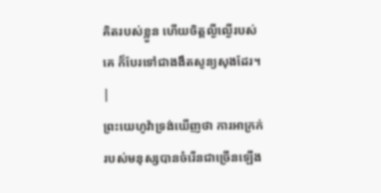គិតរបស់ខ្លួន ហើយចិត្ដល្ងីល្ងើរបស់គេ ក៏បែរទៅជាងងឹតសូន្យសុងដែរ។ |
ព្រះយេហូវ៉ាទ្រង់ឃើញថា ការអាក្រក់របស់មនុស្សបានចំរើនជាច្រើនឡើង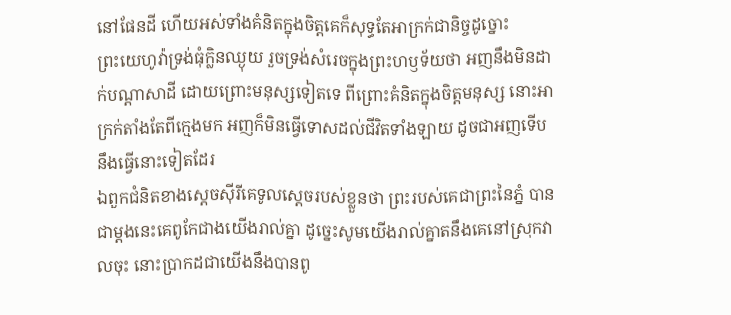នៅផែនដី ហើយអស់ទាំងគំនិតក្នុងចិត្តគេក៏សុទ្ធតែអាក្រក់ជានិច្ចដូច្នោះ
ព្រះយេហូវ៉ាទ្រង់ធុំក្លិនឈ្ងុយ រួចទ្រង់សំរេចក្នុងព្រះហឫទ័យថា អញនឹងមិនដាក់បណ្តាសាដី ដោយព្រោះមនុស្សទៀតទេ ពីព្រោះគំនិតក្នុងចិត្តមនុស្ស នោះអាក្រក់តាំងតែពីក្មេងមក អញក៏មិនធ្វើទោសដល់ជីវិតទាំងឡាយ ដូចជាអញទើបនឹងធ្វើនោះទៀតដែរ
ឯពួកជំនិតខាងស្តេចស៊ីរីគេទូលស្តេចរបស់ខ្លួនថា ព្រះរបស់គេជាព្រះនៃភ្នំ បានជាម្តងនេះគេពូកែជាងយើងរាល់គ្នា ដូច្នេះសូមយើងរាល់គ្នាតនឹងគេនៅស្រុកវាលចុះ នោះប្រាកដជាយើងនឹងបានពូ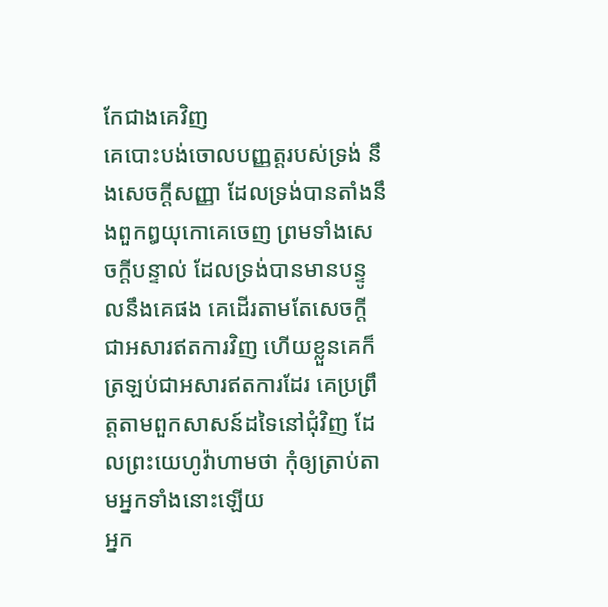កែជាងគេវិញ
គេបោះបង់ចោលបញ្ញត្តរបស់ទ្រង់ នឹងសេចក្ដីសញ្ញា ដែលទ្រង់បានតាំងនឹងពួកឰយុកោគេចេញ ព្រមទាំងសេចក្ដីបន្ទាល់ ដែលទ្រង់បានមានបន្ទូលនឹងគេផង គេដើរតាមតែសេចក្ដីជាអសារឥតការវិញ ហើយខ្លួនគេក៏ត្រឡប់ជាអសារឥតការដែរ គេប្រព្រឹត្តតាមពួកសាសន៍ដទៃនៅជុំវិញ ដែលព្រះយេហូវ៉ាហាមថា កុំឲ្យត្រាប់តាមអ្នកទាំងនោះឡើយ
អ្នក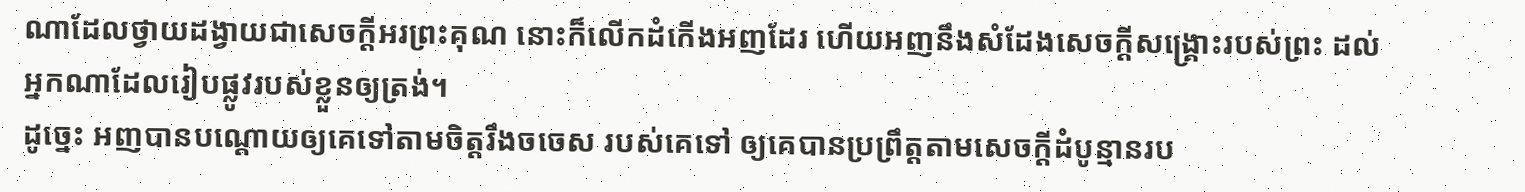ណាដែលថ្វាយដង្វាយជាសេចក្ដីអរព្រះគុណ នោះក៏លើកដំកើងអញដែរ ហើយអញនឹងសំដែងសេចក្ដីសង្គ្រោះរបស់ព្រះ ដល់អ្នកណាដែលរៀបផ្លូវរបស់ខ្លួនឲ្យត្រង់។
ដូច្នេះ អញបានបណ្តោយឲ្យគេទៅតាមចិត្តរឹងចចេស របស់គេទៅ ឲ្យគេបានប្រព្រឹត្តតាមសេចក្ដីដំបូន្មានរប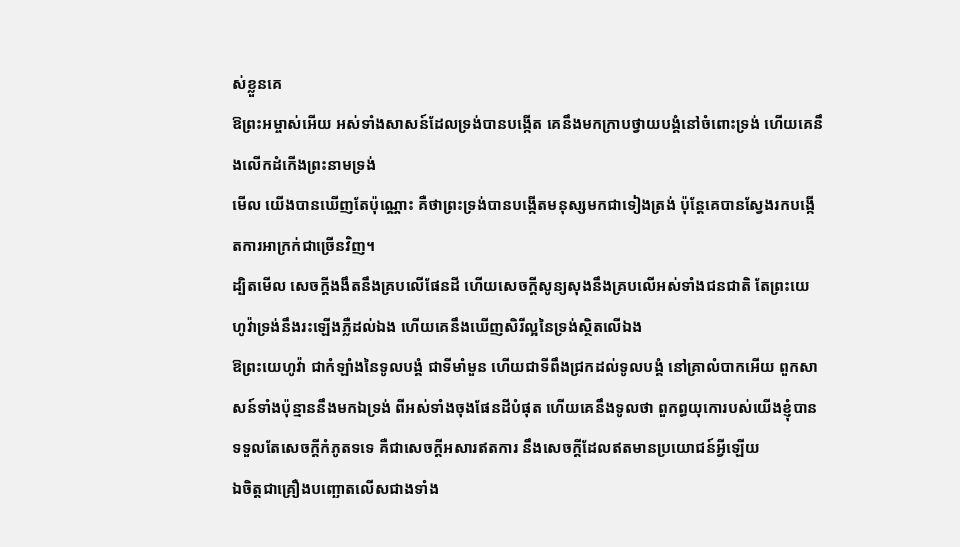ស់ខ្លួនគេ
ឱព្រះអម្ចាស់អើយ អស់ទាំងសាសន៍ដែលទ្រង់បានបង្កើត គេនឹងមកក្រាបថ្វាយបង្គំនៅចំពោះទ្រង់ ហើយគេនឹងលើកដំកើងព្រះនាមទ្រង់
មើល យើងបានឃើញតែប៉ុណ្ណោះ គឺថាព្រះទ្រង់បានបង្កើតមនុស្សមកជាទៀងត្រង់ ប៉ុន្តែគេបានស្វែងរកបង្កើតការអាក្រក់ជាច្រើនវិញ។
ដ្បិតមើល សេចក្ដីងងឹតនឹងគ្របលើផែនដី ហើយសេចក្ដីសូន្យសុងនឹងគ្របលើអស់ទាំងជនជាតិ តែព្រះយេហូវ៉ាទ្រង់នឹងរះឡើងភ្លឺដល់ឯង ហើយគេនឹងឃើញសិរីល្អនៃទ្រង់ស្ថិតលើឯង
ឱព្រះយេហូវ៉ា ជាកំឡាំងនៃទូលបង្គំ ជាទីមាំមួន ហើយជាទីពឹងជ្រកដល់ទូលបង្គំ នៅគ្រាលំបាកអើយ ពួកសាសន៍ទាំងប៉ុន្មាននឹងមកឯទ្រង់ ពីអស់ទាំងចុងផែនដីបំផុត ហើយគេនឹងទូលថា ពួកព្ធយុកោរបស់យើងខ្ញុំបានទទួលតែសេចក្ដីកំភូតទទេ គឺជាសេចក្ដីអសារឥតការ នឹងសេចក្ដីដែលឥតមានប្រយោជន៍អ្វីឡើយ
ឯចិត្តជាគ្រឿងបញ្ឆោតលើសជាងទាំង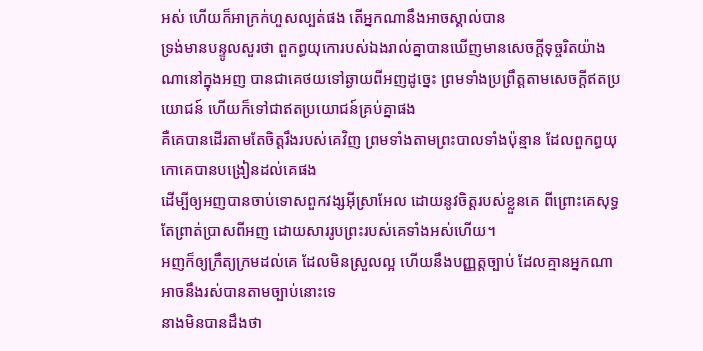អស់ ហើយក៏អាក្រក់ហួសល្បត់ផង តើអ្នកណានឹងអាចស្គាល់បាន
ទ្រង់មានបន្ទូលសួរថា ពួកព្ធយុកោរបស់ឯងរាល់គ្នាបានឃើញមានសេចក្ដីទុច្ចរិតយ៉ាងណានៅក្នុងអញ បានជាគេថយទៅឆ្ងាយពីអញដូច្នេះ ព្រមទាំងប្រព្រឹត្តតាមសេចក្ដីឥតប្រយោជន៍ ហើយក៏ទៅជាឥតប្រយោជន៍គ្រប់គ្នាផង
គឺគេបានដើរតាមតែចិត្តរឹងរបស់គេវិញ ព្រមទាំងតាមព្រះបាលទាំងប៉ុន្មាន ដែលពួកព្ធយុកោគេបានបង្រៀនដល់គេផង
ដើម្បីឲ្យអញបានចាប់ទោសពួកវង្សអ៊ីស្រាអែល ដោយនូវចិត្តរបស់ខ្លួនគេ ពីព្រោះគេសុទ្ធតែព្រាត់ប្រាសពីអញ ដោយសាររូបព្រះរបស់គេទាំងអស់ហើយ។
អញក៏ឲ្យក្រឹត្យក្រមដល់គេ ដែលមិនស្រួលល្អ ហើយនឹងបញ្ញត្តច្បាប់ ដែលគ្មានអ្នកណាអាចនឹងរស់បានតាមច្បាប់នោះទេ
នាងមិនបានដឹងថា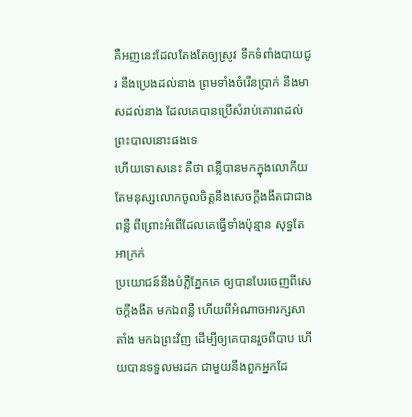គឺអញនេះដែលតែងតែឲ្យស្រូវ ទឹកទំពាំងបាយជូរ នឹងប្រេងដល់នាង ព្រមទាំងចំរើនប្រាក់ នឹងមាសដល់នាង ដែលគេបានប្រើសំរាប់គោរពដល់ព្រះបាលនោះផងទេ
ហើយទោសនេះ គឺថា ពន្លឺបានមកក្នុងលោកីយ តែមនុស្សលោកចូលចិត្តនឹងសេចក្ដីងងឹតជាជាងពន្លឺ ពីព្រោះអំពើដែលគេធ្វើទាំងប៉ុន្មាន សុទ្ធតែអាក្រក់
ប្រយោជន៍នឹងបំភ្លឺភ្នែកគេ ឲ្យបានបែរចេញពីសេចក្ដីងងឹត មកឯពន្លឺ ហើយពីអំណាចអារក្សសាតាំង មកឯព្រះវិញ ដើម្បីឲ្យគេបានរួចពីបាប ហើយបានទទួលមរដក ជាមួយនឹងពួកអ្នកដែ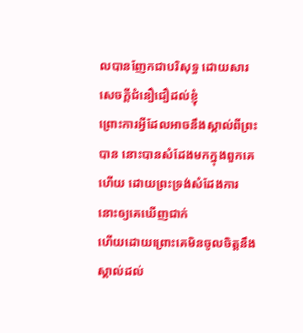លបានញែកជាបរិសុទ្ធ ដោយសារសេចក្ដីជំនឿជឿដល់ខ្ញុំ
ព្រោះការអ្វីដែលអាចនឹងស្គាល់ពីព្រះបាន នោះបានសំដែងមកក្នុងពួកគេហើយ ដោយព្រះទ្រង់សំដែងការនោះឲ្យគេឃើញជាក់
ហើយដោយព្រោះគេមិនចូលចិត្តនឹងស្គាល់ដល់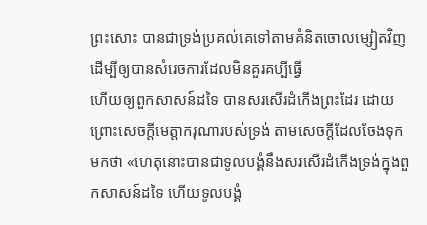ព្រះសោះ បានជាទ្រង់ប្រគល់គេទៅតាមគំនិតចោលម្សៀតវិញ ដើម្បីឲ្យបានសំរេចការដែលមិនគួរគប្បីធ្វើ
ហើយឲ្យពួកសាសន៍ដទៃ បានសរសើរដំកើងព្រះដែរ ដោយព្រោះសេចក្ដីមេត្តាករុណារបស់ទ្រង់ តាមសេចក្ដីដែលចែងទុកមកថា «ហេតុនោះបានជាទូលបង្គំនឹងសរសើរដំកើងទ្រង់ក្នុងពួកសាសន៍ដទៃ ហើយទូលបង្គំ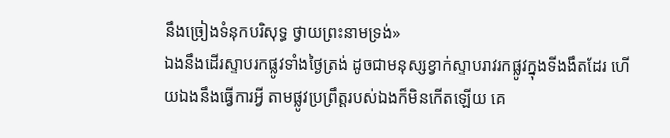នឹងច្រៀងទំនុកបរិសុទ្ធ ថ្វាយព្រះនាមទ្រង់»
ឯងនឹងដើរស្ទាបរកផ្លូវទាំងថ្ងៃត្រង់ ដូចជាមនុស្សខ្វាក់ស្ទាបរាវរកផ្លូវក្នុងទីងងឹតដែរ ហើយឯងនឹងធ្វើការអ្វី តាមផ្លូវប្រព្រឹត្តរបស់ឯងក៏មិនកើតឡើយ គេ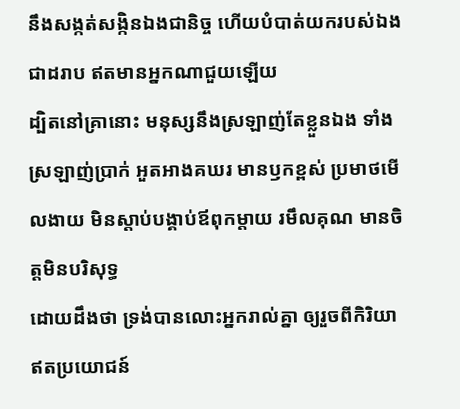នឹងសង្កត់សង្កិនឯងជានិច្ច ហើយបំបាត់យករបស់ឯងជាដរាប ឥតមានអ្នកណាជួយឡើយ
ដ្បិតនៅគ្រានោះ មនុស្សនឹងស្រឡាញ់តែខ្លួនឯង ទាំងស្រឡាញ់ប្រាក់ អួតអាងគឃរ មានឫកខ្ពស់ ប្រមាថមើលងាយ មិនស្តាប់បង្គាប់ឪពុកម្តាយ រមឹលគុណ មានចិត្តមិនបរិសុទ្ធ
ដោយដឹងថា ទ្រង់បានលោះអ្នករាល់គ្នា ឲ្យរួចពីកិរិយាឥតប្រយោជន៍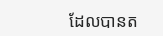ដែលបានត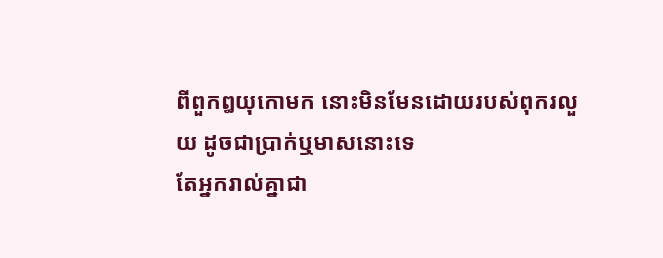ពីពួកឰយុកោមក នោះមិនមែនដោយរបស់ពុករលួយ ដូចជាប្រាក់ឬមាសនោះទេ
តែអ្នករាល់គ្នាជា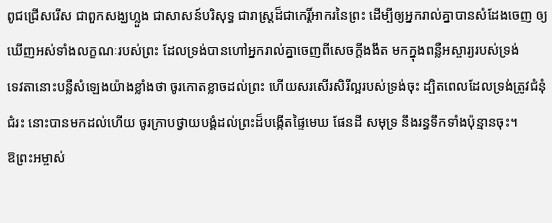ពូជជ្រើសរើស ជាពួកសង្ឃហ្លួង ជាសាសន៍បរិសុទ្ធ ជារាស្ត្រដ៏ជាកេរ្តិ៍អាករនៃព្រះ ដើម្បីឲ្យអ្នករាល់គ្នាបានសំដែងចេញ ឲ្យឃើញអស់ទាំងលក្ខណៈរបស់ព្រះ ដែលទ្រង់បានហៅអ្នករាល់គ្នាចេញពីសេចក្ដីងងឹត មកក្នុងពន្លឺអស្ចារ្យរបស់ទ្រង់
ទេវតានោះបន្លឺសំឡេងយ៉ាងខ្លាំងថា ចូរកោតខ្លាចដល់ព្រះ ហើយសរសើរសិរីល្អរបស់ទ្រង់ចុះ ដ្បិតពេលដែលទ្រង់ត្រូវជំនុំជំរះ នោះបានមកដល់ហើយ ចូរក្រាបថ្វាយបង្គំដល់ព្រះដ៏បង្កើតផ្ទៃមេឃ ផែនដី សមុទ្រ នឹងរន្ធទឹកទាំងប៉ុន្មានចុះ។
ឱព្រះអម្ចាស់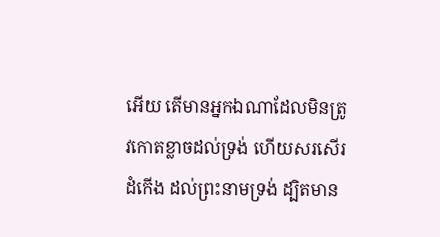អើយ តើមានអ្នកឯណាដែលមិនត្រូវកោតខ្លាចដល់ទ្រង់ ហើយសរសើរដំកើង ដល់ព្រះនាមទ្រង់ ដ្បិតមាន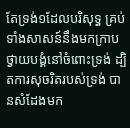តែទ្រង់១ដែលបរិសុទ្ធ គ្រប់ទាំងសាសន៍នឹងមកក្រាបថ្វាយបង្គំនៅចំពោះទ្រង់ ដ្បិតការសុចរិតរបស់ទ្រង់ បានសំដែងមក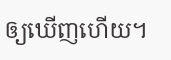ឲ្យឃើញហើយ។